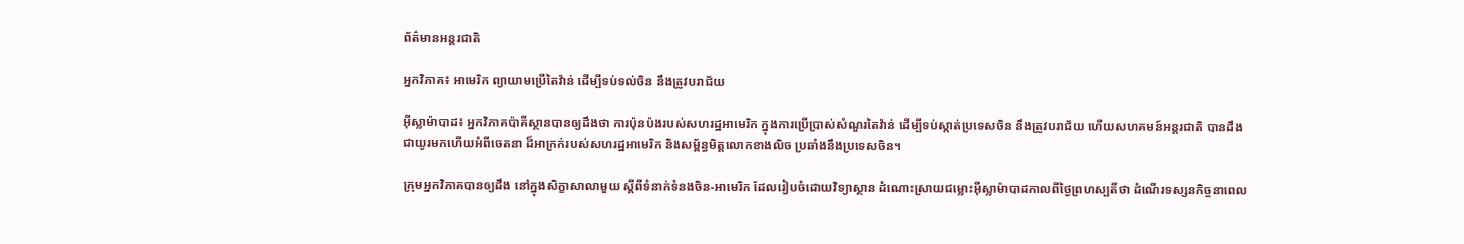ព័ត៌មានអន្តរជាតិ

អ្នកវិភាគ៖ អាមេរិក ព្យាយាមប្រើតៃវ៉ាន់ ដើម្បីទប់ទល់ចិន នឹងត្រូវបរាជ័យ

អ៊ីស្លាម៉ាបាដ៖ អ្នកវិភាគប៉ាគីស្ថានបានឲ្យដឹងថា ការប៉ុនប៉ងរបស់សហរដ្ឋអាមេរិក ក្នុងការប្រើប្រាស់សំណួរតៃវ៉ាន់ ដើម្បីទប់ស្កាត់ប្រទេសចិន នឹងត្រូវបរាជ័យ ហើយសហគមន៍អន្តរជាតិ បានដឹងជាយូរមកហើយអំពីចេតនា ដ៏អាក្រក់របស់សហរដ្ឋអាមេរិក និងសម្ព័ន្ធមិត្តលោកខាងលិច ប្រឆាំងនឹងប្រទេសចិន។

ក្រុមអ្នកវិភាគបានឲ្យដឹង នៅក្នុងសិក្ខាសាលាមួយ ស្តីពីទំនាក់ទំនងចិន-អាមេរិក ដែលរៀបចំដោយវិទ្យាស្ថាន ដំណោះស្រាយជម្លោះអ៊ីស្លាម៉ាបាដកាលពីថ្ងៃព្រហស្បតិ៍ថា ដំណើរទស្សនកិច្ចនាពេល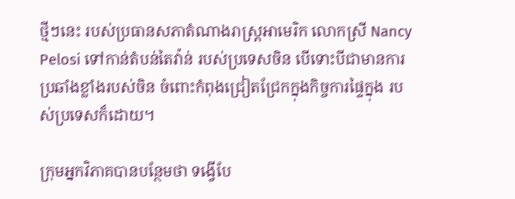ថ្មីៗនេះ របស់ប្រធានសភាតំណាងរាស្រ្តអាមេរិក លោកស្រី Nancy Pelosi ទៅកាន់តំបន់តៃវ៉ាន់ របស់ប្រទេសចិន បើទោះបីជាមានការប្រឆាំងខ្លាំងរបស់ចិន ចំពោះកំពុងជ្រៀតជ្រែកក្នុងកិច្ចការផ្ទៃក្នុង របស់ប្រទេសក៏ដោយ។

ក្រុមអ្នកវិភាគបានបន្ថែមថា ទង្វើបែ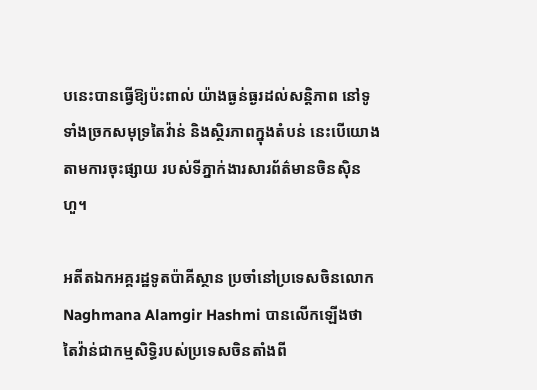បនេះបានធ្វើឱ្យប៉ះពាល់ យ៉ាងធ្ងន់ធ្ងរដល់សន្តិភាព នៅទូទាំងច្រកសមុទ្រតៃវ៉ាន់ និងស្ថិរភាពក្នុងតំបន់ នេះបើយោងតាមការចុះផ្សាយ របស់ទីភ្នាក់ងារសារព័ត៌មានចិនស៊ិនហួ។

អតីតឯកអគ្គរដ្ឋទូតប៉ាគីស្ថាន ប្រចាំនៅប្រទេសចិនលោក Naghmana Alamgir Hashmi បានលើកឡើងថា តៃវ៉ាន់ជាកម្មសិទ្ធិរបស់ប្រទេសចិនតាំងពី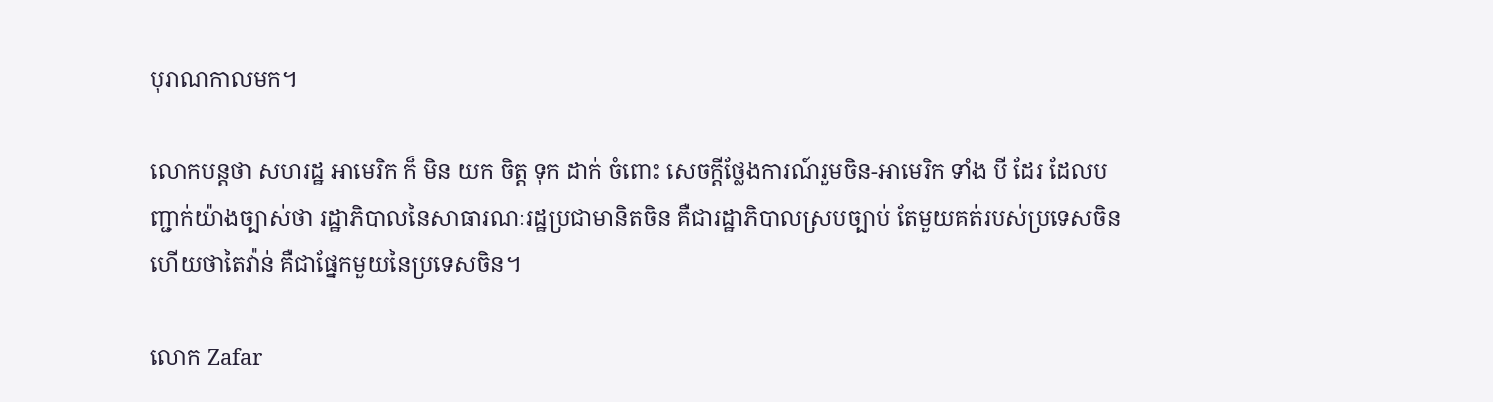បុរាណកាលមក។

លោកបន្ដថា សហរដ្ឋ អាមេរិក ក៏ មិន យក ចិត្ត ទុក ដាក់ ចំពោះ សេចក្តីថ្លែងការណ៍រួមចិន-អាមេរិក ទាំង បី ដែរ ដែលបញ្ជាក់យ៉ាងច្បាស់ថា រដ្ឋាភិបាលនៃសាធារណៈរដ្ឋប្រជាមានិតចិន គឺជារដ្ឋាភិបាលស្របច្បាប់ តែមួយគត់របស់ប្រទេសចិន ហើយថាតៃវ៉ាន់ គឺជាផ្នែកមួយនៃប្រទេសចិន។

លោក Zafar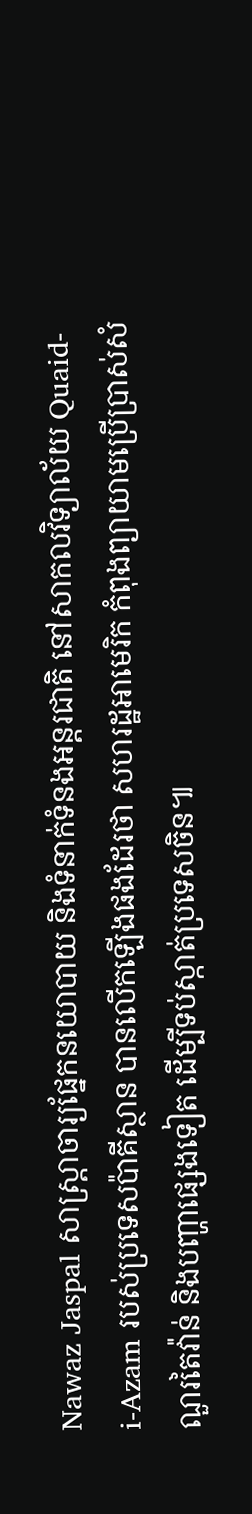Nawaz Jaspal សាស្ត្រាចារ្យផ្នែកនយោបាយ និងទំនាក់ទំនងអន្តរជាតិ នៅសាកលវិទ្យាល័យ Quaid-i-Azam របស់ប្រទេសប៉ាគីស្ថាន បានលើកឡើងផងដែរថា សហរដ្ឋអាមេរិក កំពុងព្យាយាមប្រើប្រាស់សំណួរតៃវ៉ាន់ និងបញ្ហាផ្សេងទៀត ដើម្បីទប់ស្កាត់ប្រទេសចិន៕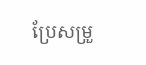ប្រែសម្រួ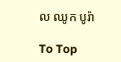ល ឈូក បូរ៉ា

To Top